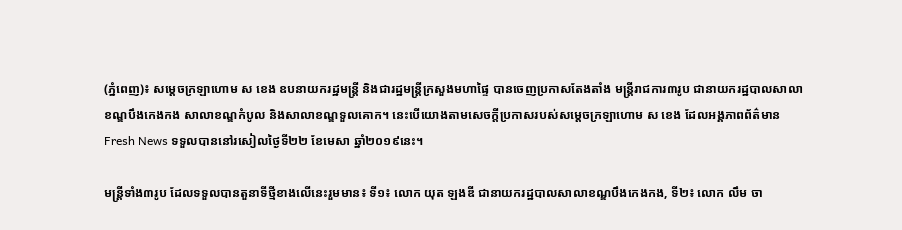(ភ្នំពេញ)៖ សម្ដេចក្រឡាហោម ស ខេង ឧបនាយករដ្ឋមន្ដ្រី និងជារដ្ឋមន្ដ្រីក្រសួងមហាផ្ទៃ បានចេញប្រកាសតែងតាំង មន្ដ្រីរាជការ៣រូប ជានាយករដ្ឋបាលសាលាខណ្ឌបឹងកេងកង សាលាខណ្ឌកំបូល និងសាលាខណ្ឌទួលគោក។ នេះបើយោងតាមសេចក្ដីប្រកាសរបស់សម្ដេចក្រឡាហោម ស ខេង ដែលអង្គភាពព័ត៌មាន Fresh News ទទួលបាននៅរសៀលថ្ងៃទី២២ ខែមេសា ឆ្នាំ២០១៩នេះ។

មន្ដ្រីទាំង៣រូប ដែលទទួលបានតួនាទីថ្មីខាងលើនេះរួមមាន៖ ទី១៖ លោក យុត ឡងឌី ជានាយករដ្ឋបាលសាលាខណ្ឌបឹងកេងកង, ទី២៖ លោក លឹម ចា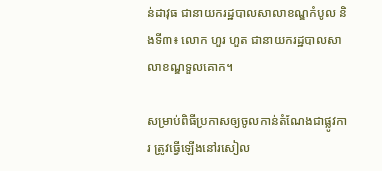ន់ដាវុធ ជានាយករដ្ឋបាលសាលាខណ្ឌកំបូល និងទី៣៖ លោក ហួរ ហួត ជានាយករដ្ឋបាលសាលាខណ្ឌទួលគោក។

សម្រាប់ពិធីប្រកាសឲ្យចូលកាន់តំណែងជាផ្លូវការ ត្រូវធ្វើឡើងនៅរសៀល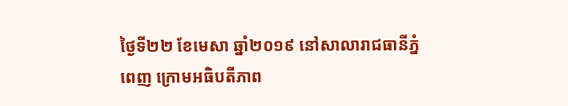ថ្ងៃទី២២ ខែមេសា ឆ្នាំ២០១៩ នៅសាលារាជធានីភ្នំពេញ ក្រោមអធិបតីភាព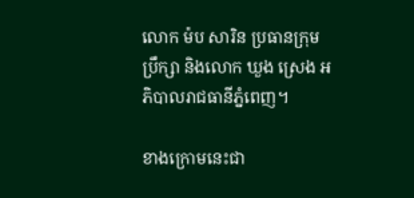លោក ម៉ប សារិន ប្រធានក្រុមប្រឹក្សា និងលោក ឃួង ស្រេង អភិបាលរាជធានីភ្នំពេញ។

ខាងក្រោមនេះជា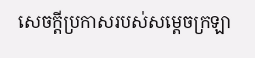សេចក្ដីប្រកាសរបស់សម្ដេចក្រឡា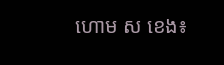ហោម ស ខេង៖